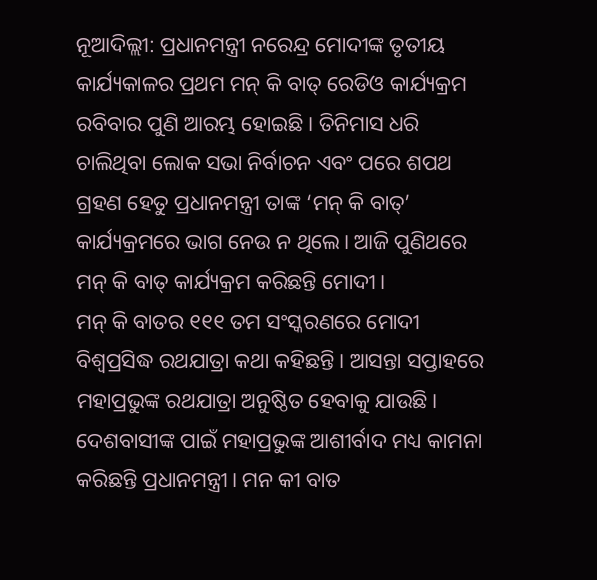ନୂଆଦିଲ୍ଲୀ: ପ୍ରଧାନମନ୍ତ୍ରୀ ନରେନ୍ଦ୍ର ମୋଦୀଙ୍କ ତୃତୀୟ କାର୍ଯ୍ୟକାଳର ପ୍ରଥମ ମନ୍ କି ବାତ୍ ରେଡିଓ କାର୍ଯ୍ୟକ୍ରମ ରବିବାର ପୁଣି ଆରମ୍ଭ ହୋଇଛି। ତିନିମାସ ଧରି ଚାଲିଥିବା ଲୋକ ସଭା ନିର୍ବାଚନ ଏବଂ ପରେ ଶପଥ ଗ୍ରହଣ ହେତୁ ପ୍ରଧାନମନ୍ତ୍ରୀ ତାଙ୍କ ‘ମନ୍ କି ବାତ୍’ କାର୍ଯ୍ୟକ୍ରମରେ ଭାଗ ନେଉ ନ ଥିଲେ। ଆଜି ପୁଣିଥରେ ମନ୍ କି ବାତ୍ କାର୍ଯ୍ୟକ୍ରମ କରିଛନ୍ତି ମୋଦୀ।
ମନ୍ କି ବାତର ୧୧୧ ତମ ସଂସ୍କରଣରେ ମୋଦୀ ବିଶ୍ୱପ୍ରସିଦ୍ଧ ରଥଯାତ୍ରା କଥା କହିଛନ୍ତି। ଆସନ୍ତା ସପ୍ତାହରେ ମହାପ୍ରଭୁଙ୍କ ରଥଯାତ୍ରା ଅନୁଷ୍ଠିତ ହେବାକୁ ଯାଉଛି। ଦେଶବାସୀଙ୍କ ପାଇଁ ମହାପ୍ରଭୁଙ୍କ ଆଶୀର୍ବାଦ ମଧ୍ୟ କାମନା କରିଛନ୍ତି ପ୍ରଧାନମନ୍ତ୍ରୀ। ମନ କୀ ବାତ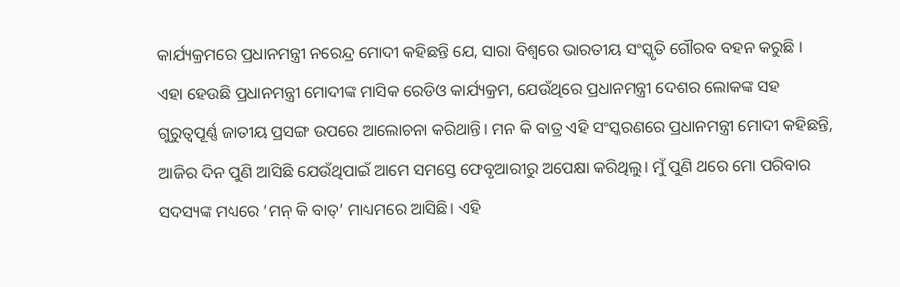କାର୍ଯ୍ୟକ୍ରମରେ ପ୍ରଧାନମନ୍ତ୍ରୀ ନରେନ୍ଦ୍ର ମୋଦୀ କହିଛନ୍ତି ଯେ, ସାରା ବିଶ୍ୱରେ ଭାରତୀୟ ସଂସ୍କୃତି ଗୌରବ ବହନ କରୁଛି ।
ଏହା ହେଉଛି ପ୍ରଧାନମନ୍ତ୍ରୀ ମୋଦୀଙ୍କ ମାସିକ ରେଡିଓ କାର୍ଯ୍ୟକ୍ରମ, ଯେଉଁଥିରେ ପ୍ରଧାନମନ୍ତ୍ରୀ ଦେଶର ଲୋକଙ୍କ ସହ ଗୁରୁତ୍ୱପୂର୍ଣ୍ଣ ଜାତୀୟ ପ୍ରସଙ୍ଗ ଉପରେ ଆଲୋଚନା କରିଥାନ୍ତି। ମନ କି ବାତ୍ର ଏହି ସଂସ୍କରଣରେ ପ୍ରଧାନମନ୍ତ୍ରୀ ମୋଦୀ କହିଛନ୍ତି, ଆଜିର ଦିନ ପୁଣି ଆସିଛି ଯେଉଁଥିପାଇଁ ଆମେ ସମସ୍ତେ ଫେବୃଆରୀରୁ ଅପେକ୍ଷା କରିଥିଲୁ। ମୁଁ ପୁଣି ଥରେ ମୋ ପରିବାର ସଦସ୍ୟଙ୍କ ମଧ୍ୟରେ ‘ମନ୍ କି ବାତ୍’ ମାଧ୍ୟମରେ ଆସିଛି। ଏହି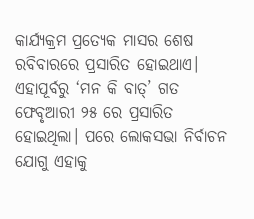କାର୍ଯ୍ୟକ୍ରମ ପ୍ରତ୍ୟେକ ମାସର ଶେଷ ରବିବାରରେ ପ୍ରସାରିତ ହୋଇଥାଏ। ଏହାପୂର୍ବରୁ ‘ମନ କି ବାତ୍’ ଗତ ଫେବୃଆରୀ ୨୫ ରେ ପ୍ରସାରିତ ହୋଇଥିଲା। ପରେ ଲୋକସଭା ନିର୍ବାଚନ ଯୋଗୁ ଏହାକୁ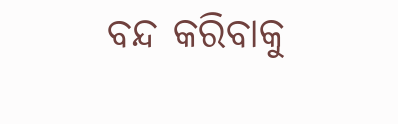ବନ୍ଦ କରିବାକୁ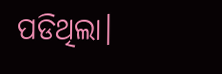ପଡିଥିଲା।